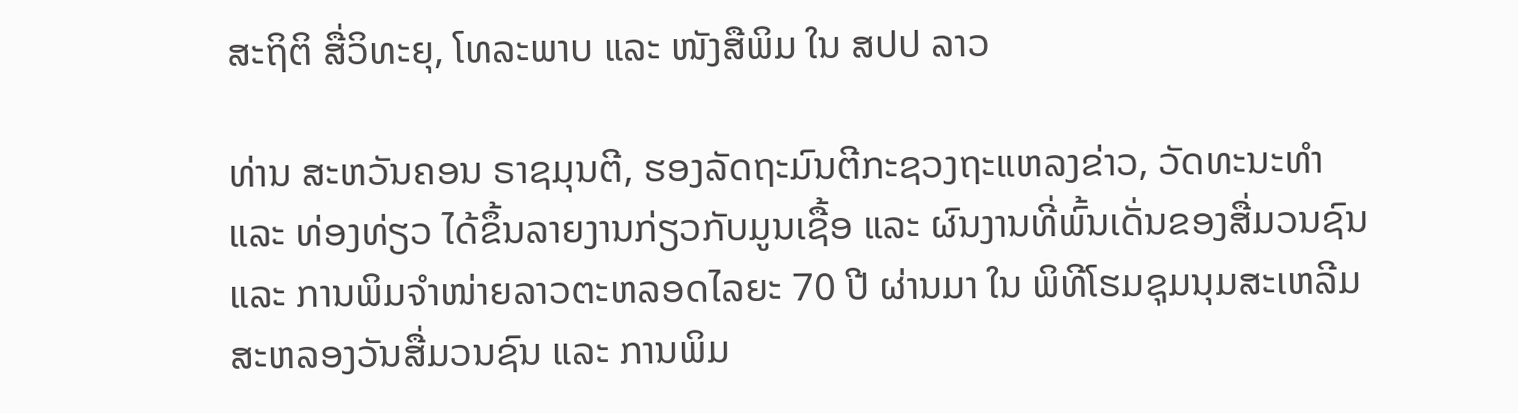ສະຖິຕິ ສື່ວິທະຍຸ, ໂທລະພາບ ແລະ ໜັງສືພິມ ໃນ ສປປ ລາວ

ທ່ານ ສະຫວັນຄອນ ຣາຊມຸນຕີ, ຮອງລັດຖະມົນຕີກະຊວງຖະແຫລງຂ່າວ, ວັດທະນະທໍາແລະ ທ່ອງທ່ຽວ ໄດ້ຂຶ້ນລາຍງານກ່ຽວກັບມູນເຊື້ອ ແລະ ຜົນງານທີ່ພົ້ນເດັ່ນຂອງສື່ມວນຊົນ ແລະ ການພິມຈໍາໜ່າຍລາວຕະຫລອດໄລຍະ 70 ປີ ຜ່ານມາ ໃນ ພິທີໂຮມຊຸມນຸມສະເຫລີມສະຫລອງວັນສື່ມວນຊົນ ແລະ ການພິມ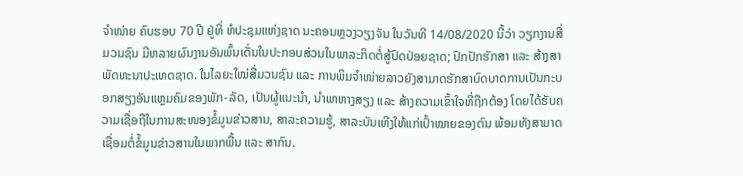ຈໍາໜ່າຍ ຄົບຮອບ 70 ປີ ຢູ່ທີ່ ຫໍປະຊຸມແຫ່ງຊາດ ນະຄອນຫຼວງວຽງຈັນ ໃນວັນທີ 14/08/2020 ນີ້ວ່າ ວຽກງານສື່ມວນຊົນ ມີຫລາຍຜົນງານອັນພົ້ນເດັ່ນໃນປະກອບສ່ວນໃນພາລະກິດຕໍ່ສູ້ປົດປ່ອຍຊາດ; ປົກປັກຮັກສາ ແລະ ສ້າງສາພັດທະນາປະເທດຊາດ. ໃນໄລຍະໃໝ່ສື່ມວນຊົນ ແລະ ການພິມຈໍາໜ່າຍລາວຍັງສາມາດຮັກສາບົດບາດການເປັນກະບອກສຽງອັນແຫຼມຄົມຂອງພັກ-ລັດ, ເປັນຜູ້ແນະນໍາ, ນໍາພາຫາງສຽງ ແລະ ສ້າງຄວາມເຂົ້າໃຈທີ່ຖືກຕ້ອງ ໂດຍໄດ້ຮັບຄວາມເຊື່ອຖືໃນການສະໜອງຂໍ້ມູນຂ່າວສານ, ສາລະຄວາມຮູ້, ສາລະບັນເທີງໃຫ້ແກ່ເປົ້າໝາຍຂອງຕົນ ພ້ອມທັງສາມາດເຊື່ອມຕໍ່ຂໍ້ມູນຂ່າວສານໃນພາກພື້ນ ແລະ ສາກົນ.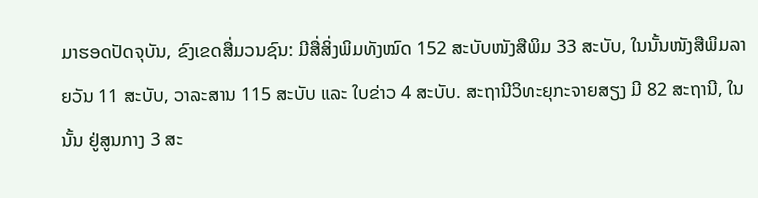ມາຮອດປັດຈຸບັນ, ຂົງເຂດສື່ມວນຊົນ: ມີສື່ສິ່ງພິມທັງໝົດ 152 ສະບັບໜັງສືພິມ 33 ສະບັບ, ໃນນັ້ນໜັງສືພິມລາຍວັນ 11 ສະບັບ, ວາລະສານ 115 ສະບັບ ແລະ ໃບຂ່າວ 4 ສະບັບ. ສະຖານີວິທະຍຸກະຈາຍສຽງ ມີ 82 ສະຖານີ, ໃນນັ້ນ ຢູ່ສູນກາງ 3 ສະ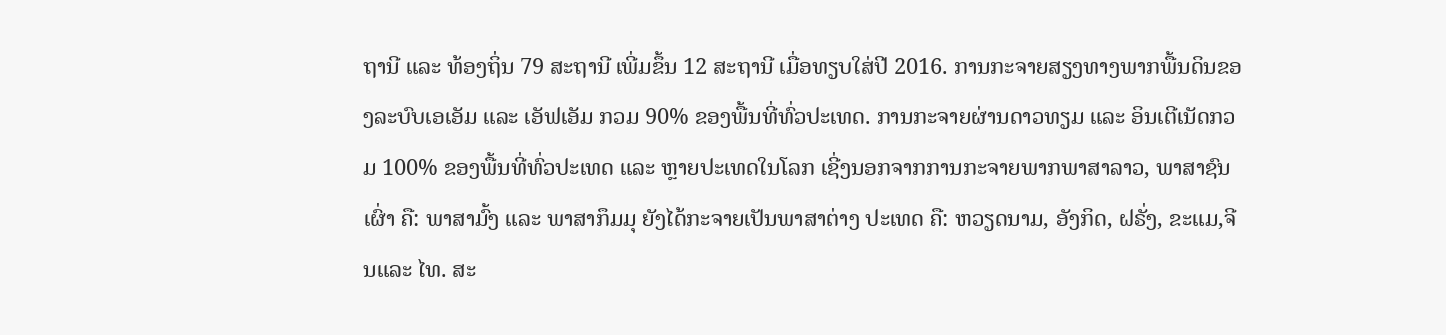ຖານີ ແລະ ທ້ອງຖິ່ນ 79 ສະຖານີ ເພີ່ມຂຶ້ນ 12 ສະຖານີ ເມື່ອທຽບໃສ່ປີ 2016. ການກະຈາຍສຽງທາງພາກພື້ນດິນຂອງລະບົບເອເອັມ ແລະ ເອັຟເອັມ ກວມ 90% ຂອງພື້ນທີ່ທົ່ວປະເທດ. ການກະຈາຍຜ່ານດາວທຽມ ແລະ ອິນເຕີເນັດກວມ 100% ຂອງພື້ນທີ່ທົ່ວປະເທດ ແລະ ຫຼາຍປະເທດໃນໂລກ ເຊີ່ງນອກຈາກການກະຈາຍພາກພາສາລາວ, ພາສາຊົນເຜົ່າ ຄື: ພາສາມົ້ງ ແລະ ພາສາກຶມມຸ ຍັງໄດ້ກະຈາຍເປັນພາສາຕ່າງ ປະເທດ ຄື: ຫວຽດນາມ, ອັງກິດ, ຝຣັ່ງ, ຂະແມ,ຈີນແລະ ໄທ. ສະ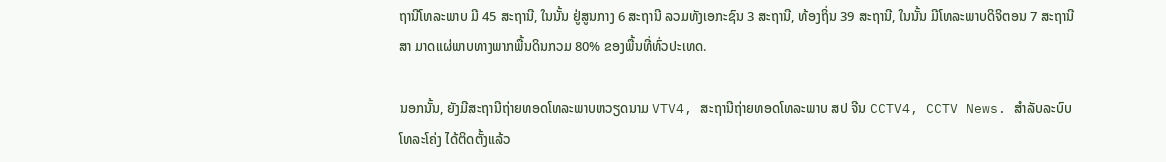ຖານີໂທລະພາບ ມີ 45 ສະຖານີ, ໃນນັ້ນ ຢູ່ສູນກາງ 6 ສະຖານີ ລວມທັງເອກະຊົນ 3 ສະຖານີ, ທ້ອງຖິ່ນ 39 ສະຖານີ, ໃນນັ້ນ ມີໂທລະພາບດິຈິຕອນ 7 ສະຖານີສາ ມາດແຜ່ພາບທາງພາກພື້ນດິນກວມ 80% ຂອງພື້ນທີ່ທົ່ວປະເທດ.

ນອກນັ້ນ, ຍັງມີສະຖານີຖ່າຍທອດໂທລະພາບຫວຽດນາມ VTV4, ສະຖານີຖ່າຍທອດໂທລະພາບ ສປ ຈີນ CCTV4, CCTV News. ສໍາລັບລະບົບໂທລະໂຄ່ງ ໄດ້ຕິດຕັ້ງແລ້ວ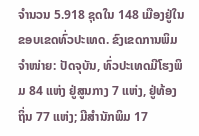ຈໍານວນ 5.918 ຊຸດໃນ 148 ເມືອງຢູ່ໃນຂອບເຂດທົ່ວປະເທດ. ຂົງເຂດການພິມຈຳໜ່າຍ: ປັດຈຸບັນ, ທົ່ວປະເທດມີໂຮງພິມ 84 ແຫ່ງ ຢູ່ສູນກາງ 7 ແຫ່ງ, ຢູ່ທ້ອງ ຖິ່ນ 77 ແຫ່ງ; ມີສຳນັກພິມ 17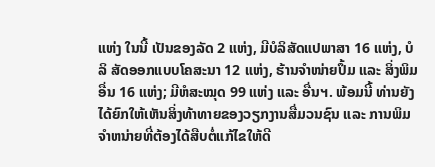ແຫ່ງ ໃນນີ້ ເປັນຂອງລັດ 2 ແຫ່ງ, ມີບໍລິສັດແປພາສາ 16 ແຫ່ງ, ບໍລິ ສັດອອກແບບໂຄສະນາ 12 ແຫ່ງ, ຮ້ານຈຳໜ່າຍປຶ້ມ ແລະ ສິ່ງພິມອື່ນ 16 ແຫ່ງ; ມີຫໍສະໝຸດ 99 ແຫ່ງ ແລະ ອື່ນຯ. ພ້ອມນີ້ ທ່ານຍັງໄດ້ຍົກໃຫ້ເຫັນສິ່ງທ້າທາຍຂອງວຽກງານສື່ມວນຊົນ ແລະ ການພິມຈໍາຫນ່າຍທີ່ຕ້ອງໄດ້ສືບຕໍ່ແກ້ໄຂໃຫ້ດີ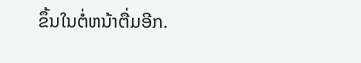ຂຶ້ນໃນຕໍ່ຫນ້າຕື່ມອີກ.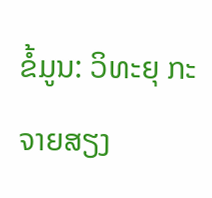ຂໍ້ມູນ: ວິທະຍຸ ກະຈາຍສຽງ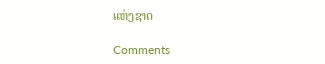ແຫ່ງຊາດ

Comments